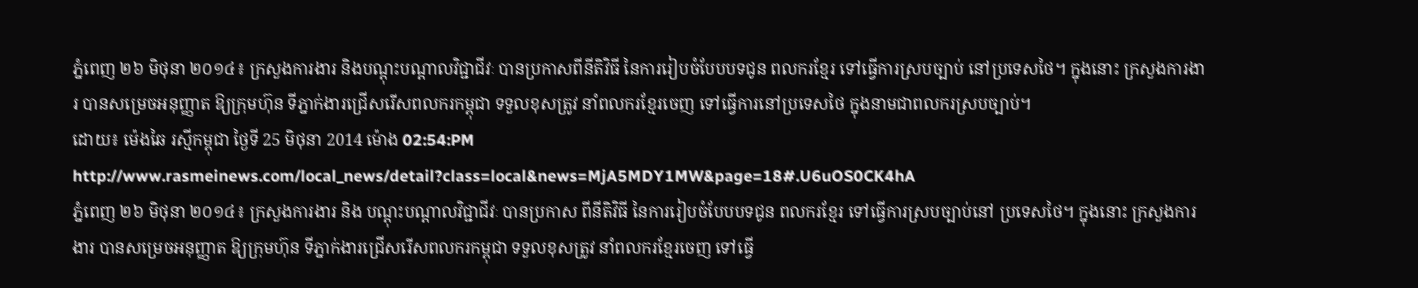ភ្នំពេញ ២៦ មិថុនា ២០១៤៖ ក្រសួងការងារ និងបណ្ដុះបណ្ដាលវិជ្ជាជីវៈ បានប្រកាសពីនីតិវិធី នៃការរៀបចំបែបបទជូន ពលករខ្មែរ ទៅធ្វើការស្របច្បាប់ នៅប្រទេសថៃ។ ក្នុងនោះ ក្រសួងការងារ បានសម្រេចអនុញ្ញាត ឱ្យក្រុមហ៊ុន ទីភ្នាក់ងារជ្រើសរើសពលករកម្ពុជា ទទួលខុសត្រូវ នាំពលករខ្មែរចេញ ទៅធ្វើការនៅប្រទេសថៃ ក្នុងនាមជាពលករស្របច្បាប់។
ដោយ៖ ម៉េងឆៃ រស្មីកម្ពុជា ថ្ងៃទី 25 មិថុនា 2014 ម៉ោង 02:54:PM
http://www.rasmeinews.com/local_news/detail?class=local&news=MjA5MDY1MW&page=18#.U6uOS0CK4hA
ភ្នំពេញ ២៦ មិថុនា ២០១៤៖ ក្រសួងការងារ និង បណ្ដុះបណ្ដាលវិជ្ជាជីវៈ បានប្រកាស ពីនីតិវិធី នៃការរៀបចំបែបបទជូន ពលករខ្មែរ ទៅធ្វើការស្របច្បាប់នៅ ប្រទេសថៃ។ ក្នុងនោះ ក្រសួងការងារ បានសម្រេចអនុញ្ញាត ឱ្យក្រុមហ៊ុន ទីភ្នាក់ងារជ្រើសរើសពលករកម្ពុជា ទទួលខុសត្រូវ នាំពលករខ្មែរចេញ ទៅធ្វើ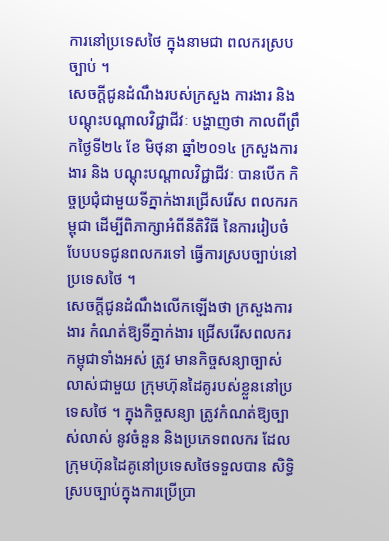ការនៅប្រទេសថៃ ក្នុងនាមជា ពលករស្របច្បាប់ ។
សេចក្ដីជូនដំណឹងរបស់ក្រសួង ការងារ និងបណ្ដុះបណ្ដាលវិជ្ជាជីវៈ បង្ហាញថា កាលពីព្រឹកថ្ងៃទី២៤ ខែ មិថុនា ឆ្នាំ២០១៤ ក្រសួងការងារ និង បណ្ដុះបណ្ដាលវិជ្ជាជីវៈ បានបើក កិច្ចប្រជុំជាមួយទីភ្នាក់ងារជ្រើសរើស ពលករកម្ពុជា ដើម្បីពិភាក្សាអំពីនីតិវិធី នៃការរៀបចំបែបបទជូនពលករទៅ ធ្វើការស្របច្បាប់នៅប្រទេសថៃ ។
សេចក្ដីជូនដំណឹងលើកឡើងថា ក្រសួងការងារ កំណត់ឱ្យទីភ្នាក់ងារ ជ្រើសរើសពលករកម្ពុជាទាំងអស់ ត្រូវ មានកិច្ចសន្យាច្បាស់លាស់ជាមួយ ក្រុមហ៊ុនដៃគូរបស់ខ្លួននៅប្រទេសថៃ ។ ក្នុងកិច្ចសន្យា ត្រូវកំណត់ឱ្យច្បាស់លាស់ នូវចំនួន និងប្រភេទពលករ ដែល ក្រុមហ៊ុនដៃគូនៅប្រទេសថៃទទួលបាន សិទ្ធិស្របច្បាប់ក្នុងការប្រើប្រា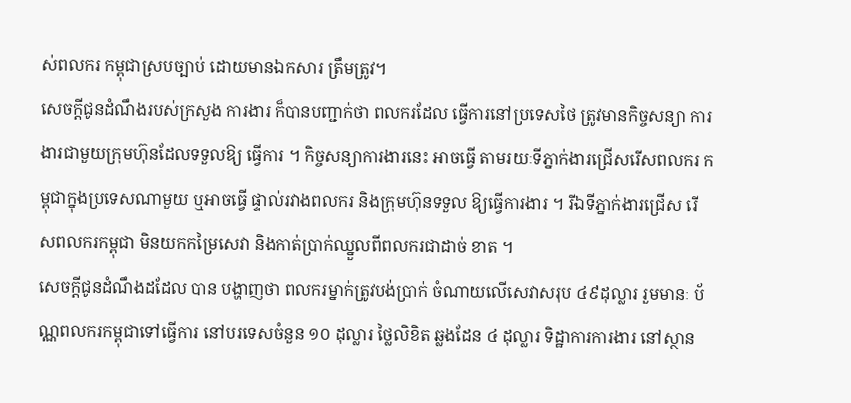ស់ពលករ កម្ពុជាស្របច្បាប់ ដោយមានឯកសារ ត្រឹមត្រូវ។
សេចក្ដីជូនដំណឹងរបស់ក្រសួង ការងារ ក៏បានបញ្ជាក់ថា ពលករដែល ធ្វើការនៅប្រទេសថៃ ត្រូវមានកិច្ចសន្យា ការងារជាមួយក្រុមហ៊ុនដែលទទួលឱ្យ ធ្វើការ ។ កិច្ចសន្យាការងារនេះ អាចធ្វើ តាមរយៈទីភ្នាក់ងារជ្រើសរើសពលករ កម្ពុជាក្នុងប្រទេសណាមួយ ឬអាចធ្វើ ផ្ទាល់រវាងពលករ និងក្រុមហ៊ុនទទួល ឱ្យធ្វើការងារ ។ រីឯទីភ្នាក់ងារជ្រើស រើសពលករកម្ពុជា មិនយកកម្រៃសេវា និងកាត់ប្រាក់ឈ្នួលពីពលករជាដាច់ ខាត ។
សេចក្ដីជូនដំណឹងដដែល បាន បង្ហាញថា ពលករម្នាក់ត្រូវបង់ប្រាក់ ចំណាយលើសេវាសរុប ៤៩ដុល្លារ រួមមានៈ ប័ណ្ណពលករកម្ពុជាទៅធ្វើការ នៅបរទេសចំនួន ១០ ដុល្លារ ថ្លៃលិខិត ឆ្លងដែន ៤ ដុល្លារ ទិដ្ឋាការការងារ នៅស្ថាន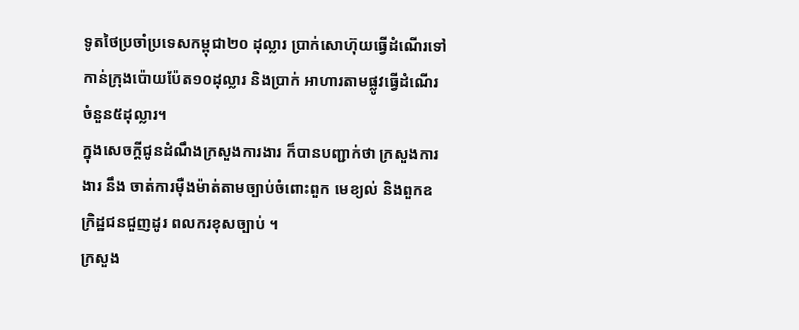ទូតថៃប្រចាំប្រទេសកម្ពុជា២០ ដុល្លារ ប្រាក់សោហ៊ុយធ្វើដំណើរទៅ កាន់ក្រុងប៉ោយប៉ែត១០ដុល្លារ និងប្រាក់ អាហារតាមផ្លូវធ្វើដំណើរចំនួន៥ដុល្លារ។
ក្នុងសេចក្ដីជូនដំណឹងក្រសួងការងារ ក៏បានបញ្ជាក់ថា ក្រសួងការងារ នឹង ចាត់ការម៉ឺងម៉ាត់តាមច្បាប់ចំពោះពួក មេខ្យល់ និងពួកឧក្រិដ្ឋជនជួញដូរ ពលករខុសច្បាប់ ។
ក្រសួង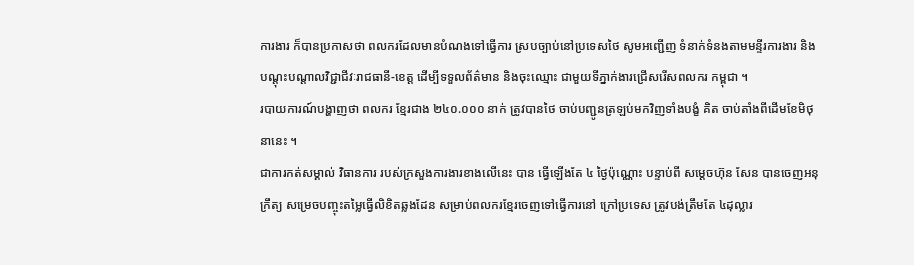ការងារ ក៏បានប្រកាសថា ពលករដែលមានបំណងទៅធ្វើការ ស្របច្បាប់នៅប្រទេសថៃ សូមអញ្ជើញ ទំនាក់ទំនងតាមមន្ទីរការងារ និង បណ្ដុះបណ្ដាលវិជ្ជាជីវៈរាជធានី-ខេត្ដ ដើម្បីទទួលព័ត៌មាន និងចុះឈ្មោះ ជាមួយទីភ្នាក់ងារជ្រើសរើសពលករ កម្ពុជា ។
របាយការណ៍បង្ហាញថា ពលករ ខ្មែរជាង ២៤០.០០០ នាក់ ត្រូវបានថៃ ចាប់បញ្ជូនត្រឡប់មកវិញទាំងបង្ខំ គិត ចាប់តាំងពីដើមខែមិថុនានេះ ។
ជាការកត់សម្គាល់ វិធានការ របស់ក្រសួងការងារខាងលើនេះ បាន ធ្វើឡើងតែ ៤ ថ្ងៃប៉ុណ្ណោះ បន្ទាប់ពី សម្ដេចហ៊ុន សែន បានចេញអនុក្រឹត្យ សម្រេចបញ្ចុះតម្លៃធ្វើលិខិតឆ្លងដែន សម្រាប់ពលករខ្មែរចេញទៅធ្វើការនៅ ក្រៅប្រទេស ត្រូវបង់ត្រឹមតែ ៤ដុល្លារ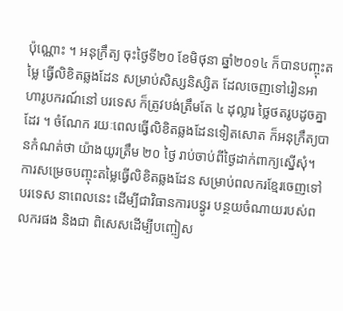ប៉ុណ្ណោះ ។ អនុក្រឹត្យ ចុះថ្ងៃទី២០ ខែមិថុនា ឆ្នាំ២០១៤ ក៏បានបញ្ចុះតម្លៃ ធ្វើលិខិតឆ្លងដែន សម្រាប់សិស្សនិស្សិត ដែលចេញទៅរៀនអាហារូបករណ៍នៅ បរទេស ក៏ត្រូវបង់ត្រឹមតែ ៤ ដុល្លារ ថ្លៃថតរូបដូចគ្នាដែរ ។ ចំណែក រយៈពេលធ្វើលិខិតឆ្លងដែនទៀតសោត ក៏អនុក្រឹត្យបានកំណត់ថា យ៉ាងយូរត្រឹម ២០ ថ្ងៃ រាប់ចាប់ពីថ្ងៃដាក់ពាក្យស្នើសុំ។
ការសម្រេចបញ្ចុះតម្លៃធ្វើលិខិតឆ្លងដែន សម្រាប់ពលករខ្មែរចេញទៅបរទេស នាពេលនេះ ដើម្បីជាវិធានការបន្ធូរ បន្ថយចំណាយរបស់ពលករផង និងជា ពិសេសដើម្បីបញ្ចៀស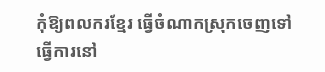កុំឱ្យពលករខ្មែរ ធ្វើចំណាកស្រុកចេញទៅធ្វើការនៅ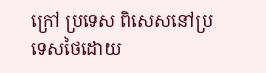ក្រៅ ប្រទេស ពិសេសនៅប្រទេសថៃដោយ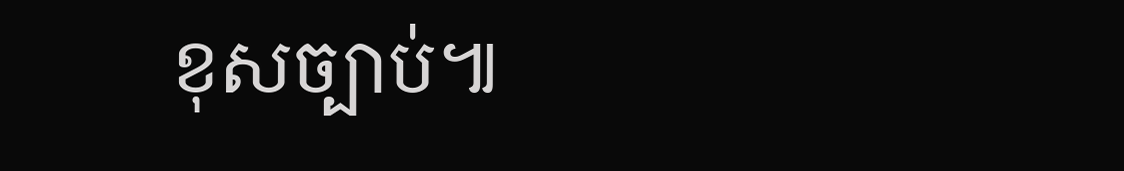ខុសច្បាប់៕